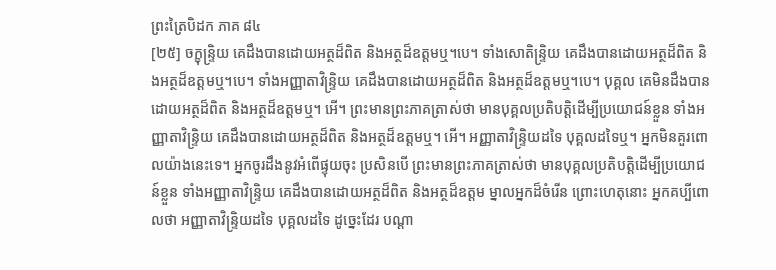ព្រះត្រៃបិដក ភាគ ៨៤
[២៥] ចក្ខុន្ទ្រិយ គេដឹងបានដោយអត្ថដ៏ពិត និងអត្ថដ៏ឧត្តមឬ។បេ។ ទាំងសោតិន្រ្ទិយ គេដឹងបានដោយអត្ថដ៏ពិត និងអត្ថដ៏ឧត្តមឬ។បេ។ ទាំងអញ្ញាតាវិន្រ្ទិយ គេដឹងបានដោយអត្ថដ៏ពិត និងអត្ថដ៏ឧត្តមឬ។បេ។ បុគ្គល គេមិនដឹងបានដោយអត្ថដ៏ពិត និងអត្ថដ៏ឧត្តមឬ។ អើ។ ព្រះមានព្រះភាគត្រាស់ថា មានបុគ្គលប្រតិបត្តិដើម្បីប្រយោជន៍ខ្លួន ទាំងអញ្ញាតាវិន្រ្ទិយ គេដឹងបានដោយអត្ថដ៏ពិត និងអត្ថដ៏ឧត្តមឬ។ អើ។ អញ្ញាតាវិន្រ្ទិយដទៃ បុគ្គលដទៃឬ។ អ្នកមិនគួរពោលយ៉ាងនេះទេ។ អ្នកចូរដឹងនូវអំពើផ្ទុយចុះ ប្រសិនបើ ព្រះមានព្រះភាគត្រាស់ថា មានបុគ្គលប្រតិបត្តិដើម្បីប្រយោជន៍ខ្លួន ទាំងអញ្ញាតាវិន្រ្ទិយ គេដឹងបានដោយអត្ថដ៏ពិត និងអត្ថដ៏ឧត្តម ម្នាលអ្នកដ៏ចំរើន ព្រោះហេតុនោះ អ្នកគប្បីពោលថា អញ្ញាតាវិន្រ្ទិយដទៃ បុគ្គលដទៃ ដូច្នេះដែរ បណ្តា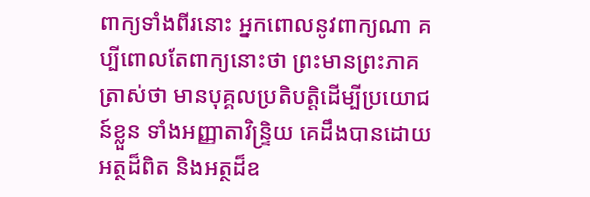ពាក្យទាំងពីរនោះ អ្នកពោលនូវពាក្យណា គប្បីពោលតែពាក្យនោះថា ព្រះមានព្រះភាគត្រាស់ថា មានបុគ្គលប្រតិបត្តិដើម្បីប្រយោជន៍ខ្លួន ទាំងអញ្ញាតាវិន្រ្ទិយ គេដឹងបានដោយអត្ថដ៏ពិត និងអត្ថដ៏ឧ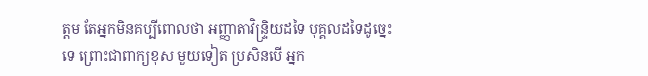ត្តម តែអ្នកមិនគប្បីពោលថា អញ្ញាតាវិន្រ្ទិយដទៃ បុគ្គលដទៃដូច្នេះទេ ព្រោះជាពាក្យខុស មួយទៀត ប្រសិនបើ អ្នក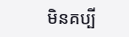មិនគប្បី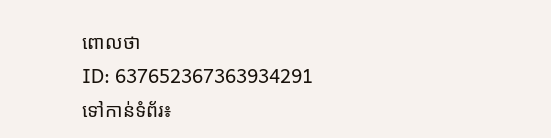ពោលថា
ID: 637652367363934291
ទៅកាន់ទំព័រ៖